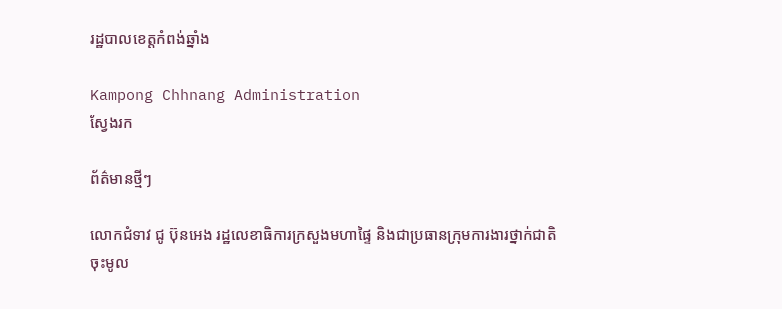រដ្ឋបាលខេត្តកំពង់ឆ្នាំង

Kampong Chhnang Administration
ស្វែងរក

ព័ត៌មានថ្មីៗ

លោកជំទាវ ជូ ប៊ុនអេង រដ្ឋលេខាធិការក្រសួងមហាផ្ទៃ និងជាប្រធានក្រុមការងារថ្នាក់ជាតិចុះមូល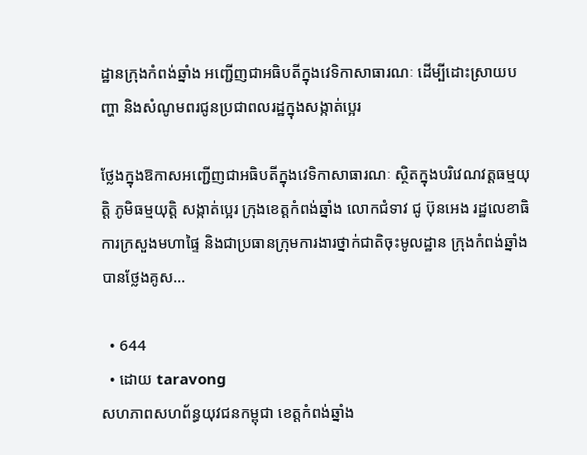ដ្ឋានក្រុងកំពង់ឆ្នាំង អញ្ជើញជាអធិបតីក្នុងវេទិកាសាធារណៈ ដើម្បីដោះស្រាយបញ្ហា និងសំណូមពរជូនប្រជាពលរដ្ឋក្នុងសង្កាត់ប្អេរ

ថ្លែងក្នុងឱកាសអញ្ជើញជាអធិបតីក្នុងវេទិកាសាធារណៈ ស្ថិតក្នុងបរិវេណវត្តធម្មយុត្តិ ភូមិធម្មយុត្តិ សង្កាត់ប្អេរ ក្រុងខេត្តកំពង់ឆ្នាំង លោកជំទាវ ជូ ប៊ុនអេង រដ្ឋលេខាធិការក្រសួងមហាផ្ទៃ និងជាប្រធានក្រុមការងារថ្នាក់ជាតិចុះមូលដ្ឋាន ក្រុងកំពង់ឆ្នាំង បានថ្លែងគូស...

  • 644
  • ដោយ taravong
សហភាពសហព័ន្ធយុវជនកម្ពុជា ខេត្តកំពង់ឆ្នាំង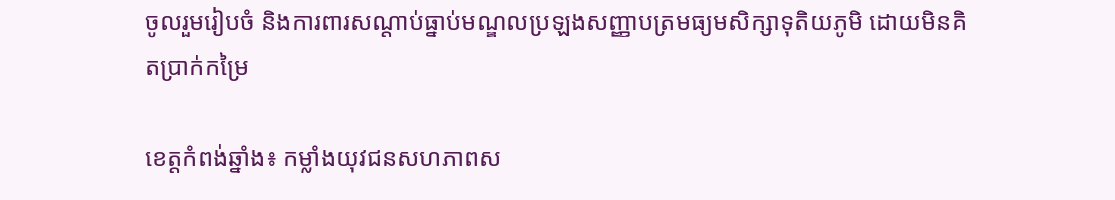ចូលរួមរៀបចំ និងការពារសណ្តាប់ធ្នាប់មណ្ឌលប្រឡងសញ្ញាបត្រមធ្យមសិក្សាទុតិយភូមិ ដោយមិនគិតប្រាក់កម្រៃ

ខេត្តកំពង់ឆ្នាំង៖ កម្លាំងយុវជនសហភាពស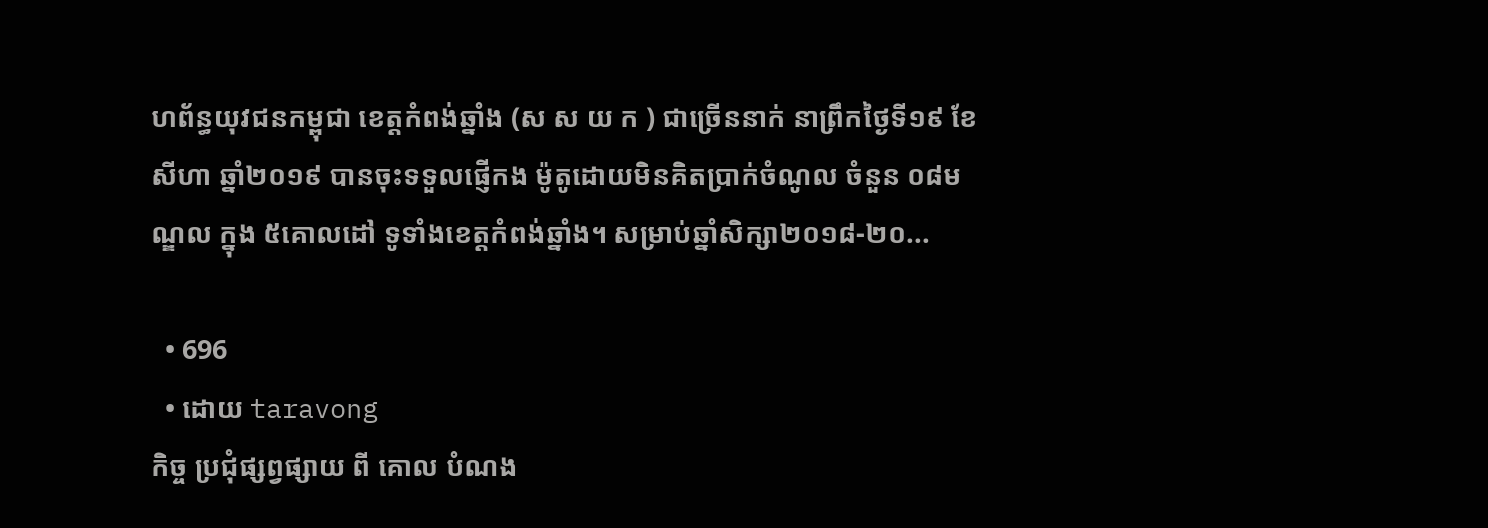ហព័ន្ធយុវជនកម្ពុជា ខេត្តកំពង់ឆ្នាំង (ស ស យ ក ) ជាច្រើននាក់ នាព្រឹកថ្ងៃទី១៩ ខែសីហា ឆ្នាំ២០១៩ បានចុះទទួលផ្ញើកង ម៉ូតូដោយមិនគិតប្រាក់ចំណូល ចំនួន ០៨មណ្ឌល ក្នុង ៥គោលដៅ ទូទាំងខេត្តកំពង់ឆ្នាំង។ សម្រាប់ឆ្នាំសិក្សា២០១៨-២០...

  • 696
  • ដោយ taravong
កិច្ច ប្រជុំផ្សព្វផ្សាយ ពី គោល បំណង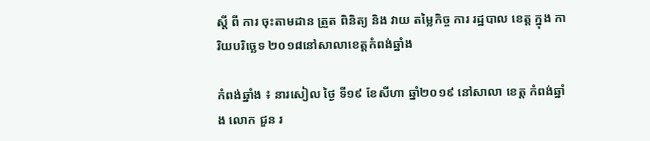ស្ដី ពី ការ ចុះតាមដាន ត្រួត ពិនិត្យ និង វាយ តម្លៃកិច្ច ការ រដ្ឋបាល ខេត្ត ក្នុង ការិយបរិច្ឆេទ ២០១៨នៅសាលាខេត្តកំពង់ឆ្នាំង

កំពង់ឆ្នាំង ៖ នារសៀល ថ្ងៃ ទី១៩ ខែសីហា ឆ្នាំ២០១៩ នៅសាលា ខេត្ត កំពង់ឆ្នាំង លោក ជួន រ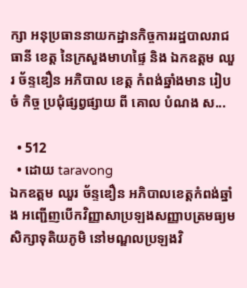ក្សា អនុប្រធាននាយកដ្ឋានកិច្ចការរដ្ឋបាលរាជធានី ខេត្ត នៃក្រសួងមាហផ្ទៃ និង ឯកឧត្តម ឈួរ ច័ន្ទឌឿន អភិបាល ខេត្ត កំពង់ឆ្នាំងមាន រៀប ចំ កិច្ច ប្រជុំផ្សព្វផ្សាយ ពី គោល បំណង ស...

  • 512
  • ដោយ taravong
ឯកឧត្តម ឈួរ ច័ន្ទឌឿន អភិបាលខេត្តកំពង់ឆ្នាំង អញ្ជើញបើកវិញ្ញាសាប្រឡងសញ្ញាបត្រមធ្យមសិក្សាទុតិយភូមិ នៅមណ្ឌលប្រឡងវិ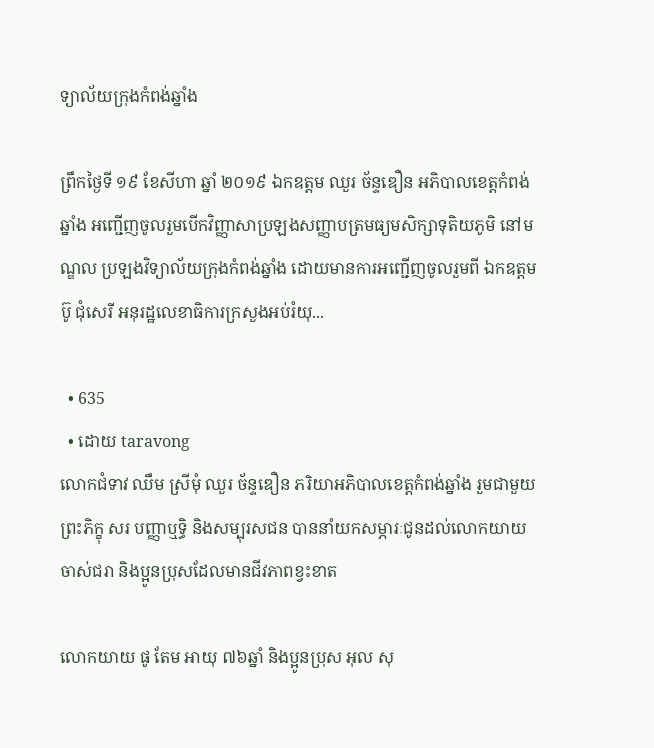ទ្យាល័យក្រុងកំពង់ឆ្នាំង

ព្រឹកថ្ងៃទី ១៩ ខែសីហា ឆ្នាំ ២០១៩ ឯកឧត្តម ឈួរ ច័ន្ទឌឿន អភិបាលខេត្តកំពង់ឆ្នាំង អញ្ជើញចូលរួមបើកវិញ្ញាសាប្រឡងសញ្ញាបត្រមធ្យមសិក្សាទុតិយភូមិ នៅមណ្ឌល ប្រឡងវិទ្យាល័យក្រុងកំពង់ឆ្នាំង ដោយមានការអញ្ជើញចូលរួមពី ឯកឧត្តម ប៊ូ ជុំសេរី អនុរដ្ឋលេខាធិការក្រសួងអប់រំយុ...

  • 635
  • ដោយ taravong
លោកជំទាវ ឈឹម ស្រីមុំ ឈួរ ច័ន្ទឌឿន ភរិយាអភិបាលខេត្តកំពង់ឆ្នាំង រួមជាមួយព្រះភិក្ខុ សរ បញ្ញាឬទ្ធិ និងសម្បុរសជន បាននាំយកសម្ភារៈជូនដល់លោកយាយ ចាស់ជរា និងប្អូនប្រុសដែលមានជីវភាពខ្វះខាត

លោកយាយ ផូ តែម អាយុ ៧៦ឆ្នាំ និងប្អូនប្រុស អុល សុ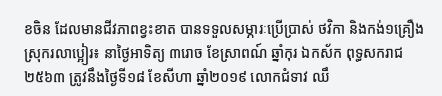ខចិន ដែលមានជីវភាពខ្វះខាត បានទទួលសម្ភារៈប្រើប្រាស់ ថវិកា និងកង់១គ្រឿង ស្រុករលាប្អៀរ៖ នាថ្ងៃអាទិត្យ ៣រោច ខែស្រាពណ៍ ឆ្នាំកុរ ឯកស័ក ពុទ្ធសករាជ ២៥៦៣ ត្រូវនឹងថ្ងៃទី១៨ ខែសីហា ឆ្នាំ២០១៩ លោកជំទាវ ឈឹ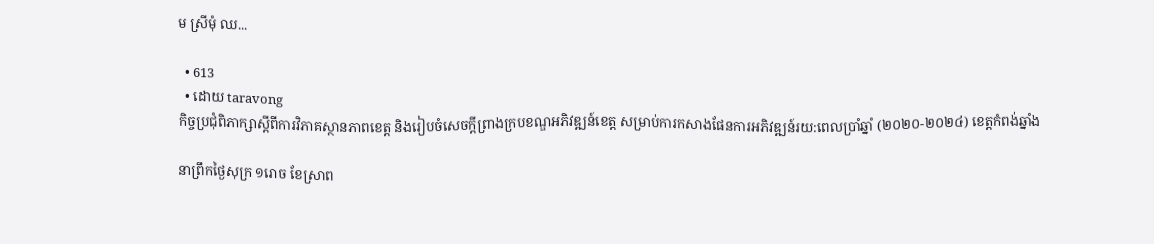ម ស្រីមុំ ឈ...

  • 613
  • ដោយ taravong
កិច្ចប្រជុំពិភាក្សាស្ដីពីការវិភាគស្ថានភាពខេត្ត និងរៀបចំសេចក្ដីព្រាងក្របខណ្ឌអភិវឌ្ឍន៍ខេត្ត សម្រាប់ការកសាងផែនការអភិវឌ្ឍន៍រយ:ពេលប្រាំឆ្នាំ (២០២០-២០២៤) ខេត្តកំពង់ឆ្នាំង

នាព្រឹកថ្ងៃសុក្រ ១រោច ខែស្រាព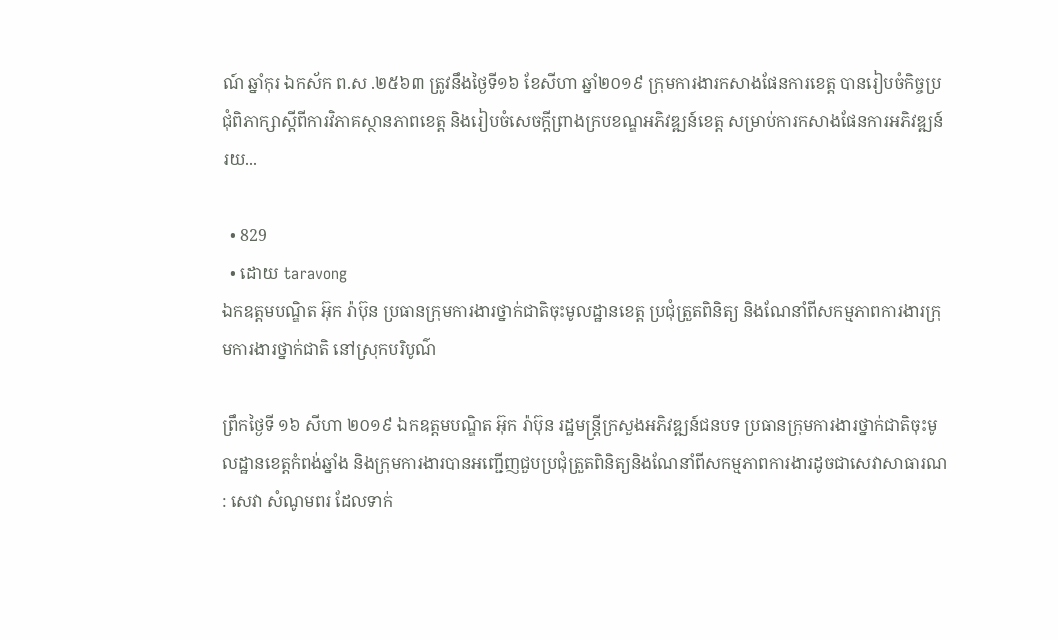ណ៍ ឆ្នាំកុរ ឯកស័ក ព.ស .២៥៦៣ ត្រូវនឹងថ្ងៃទី១៦ ខែសីហា ឆ្នាំ២០១៩ ក្រុមការងារកសាងផែនការខេត្ត បានរៀបចំកិច្ចប្រជុំពិភាក្សាស្ដីពីការវិភាគស្ថានភាពខេត្ត និងរៀបចំសេចក្ដីព្រាងក្របខណ្ឌអភិវឌ្ឍន៍ខេត្ត សម្រាប់ការកសាងផែនការអភិវឌ្ឍន៍រយ...

  • 829
  • ដោយ taravong
ឯកឧត្តមបណ្ឌិត អ៊ុក រ៉ាប៊ុន ប្រធានក្រុមការងារថ្នាក់ជាតិចុះមូលដ្ឋានខេត្ត ប្រជុំត្រួតពិនិត្យ និងណែនាំពីសកម្មភាពការងារក្រុមការងារថ្នាក់ជាតិ នៅស្រុកបរិបូណ៌

ព្រឹកថ្ងៃទី ១៦ សីហា ២០១៩ ឯកឧត្តមបណ្ឌិត អ៊ុក រ៉ាប៊ុន រដ្ឋមន្រ្តីក្រសួងអភិវឌ្ឍន៍ជនបទ ប្រធានក្រុមការងារថ្នាក់ជាតិចុះមូលដ្ឋានខេត្តកំពង់ឆ្នាំង និងក្រុមការងារបានអញ្ជេីញជួបប្រជុំត្រួតពិនិត្យនិងណែនាំពីសកម្មភាពការងារដូចជាសេវាសាធារណ : សេវា សំណូមពរ ដែលទាក់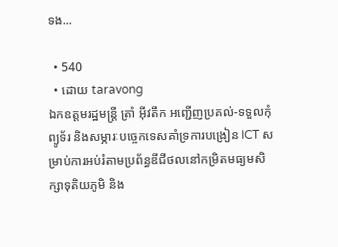ទង...

  • 540
  • ដោយ taravong
ឯកឧត្តមរដ្ឋមន្ត្រី ត្រាំ អុីវតឹក អញ្ជើញប្រគល់-ទទួលកុំព្យូទ័រ និងសម្ភារៈបច្ចេកទេសគាំទ្រការបង្រៀន ICT សម្រាប់ការអប់រំតាមប្រព័ន្ធឌីជីថលនៅកម្រិតមធ្យមសិក្សាទុតិយភូមិ និង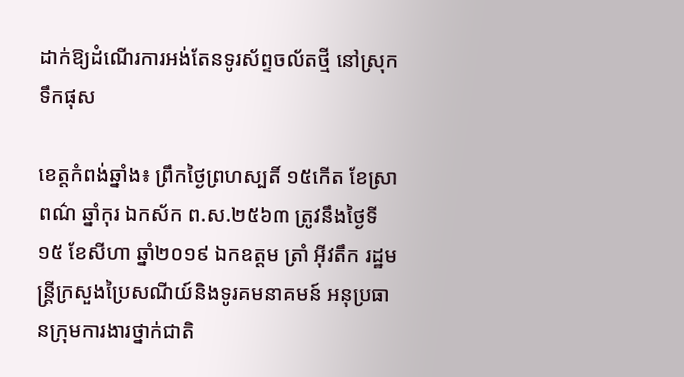ដាក់ឱ្យដំណើរការអង់តែនទូរស័ព្ទចល័តថ្មី នៅស្រុកទឹកផុស

ខេត្តកំពង់ឆ្នាំង៖ ព្រឹកថ្ងៃព្រហស្បតិ៍ ១៥កើត ខែស្រាពណ៌ ឆ្នាំកុរ ឯកស័ក ព.ស.២៥៦៣ ត្រូវនឹងថ្ងៃទី១៥ ខែសីហា ឆ្នាំ២០១៩ ឯកឧត្តម ត្រាំ អុីវតឹក រដ្ឋមន្ត្រីក្រសួងប្រៃសណីយ៍និងទូរគមនាគមន៍ អនុប្រធានក្រុមការងារថ្នាក់ជាតិ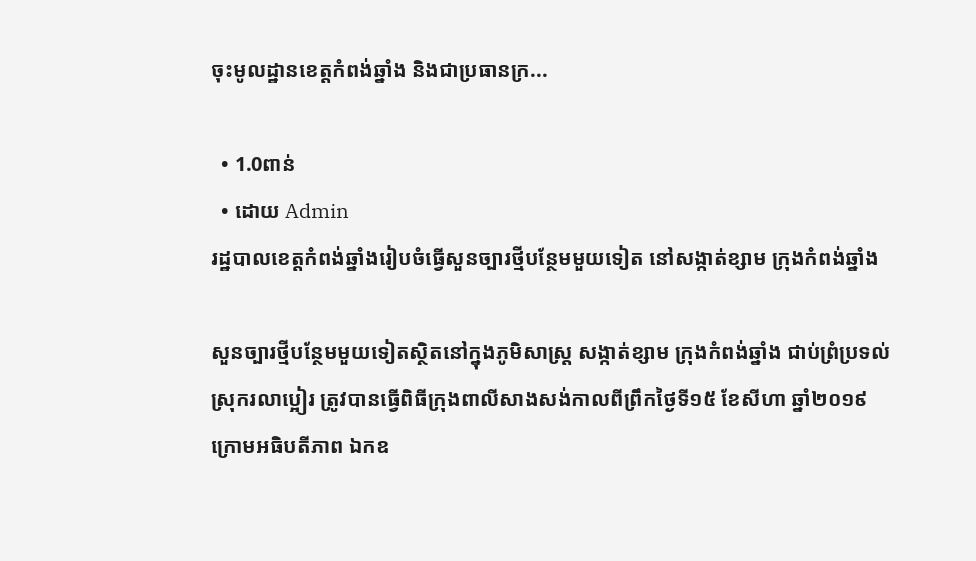ចុះមូលដ្ឋានខេត្តកំពង់ឆ្នាំង និងជាប្រធានក្រ...

  • 1.0ពាន់
  • ដោយ Admin
រដ្ឋបាលខេត្តកំពង់ឆ្នាំងរៀបចំធ្វើសួនច្បារថ្មីបន្ថែមមួយទៀត នៅសង្កាត់ខ្សាម ក្រុងកំពង់ឆ្នាំង

សួនច្បារថ្មីបន្ថែមមួយទៀតស្ថិតនៅក្នុងភូមិសាស្រ្ត សង្កាត់ខ្សាម ក្រុងកំពង់ឆ្នាំង ជាប់ព្រំប្រទល់ ស្រុករលាប្អៀរ ត្រូវបានធ្វើពិធីក្រុងពាលីសាងសង់កាលពីព្រឹកថ្ងៃទី១៥ ខែសីហា ឆ្នាំ២០១៩ ក្រោមអធិបតីភាព ឯកឧ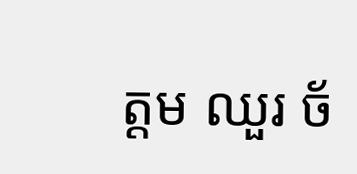ត្តម ឈួរ ច័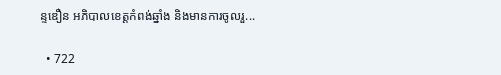ន្ទឌឿន អភិបាលខេត្តកំពង់ឆ្នាំង និងមានការចូលរួ...

  • 722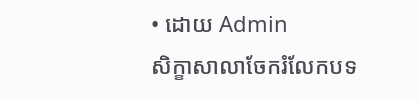• ដោយ Admin
សិក្ខាសាលាចែករំលែកបទ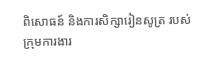ពិសោធន៍ និងការសិក្សារៀនសូត្រ របស់ ក្រុមការងារ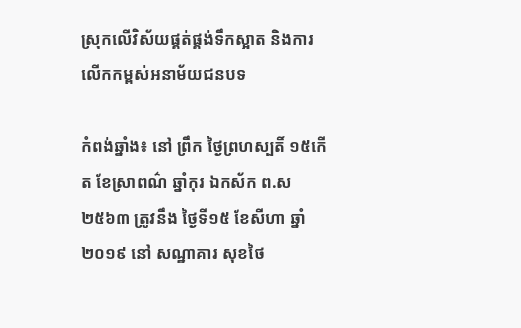ស្រុកលើវិស័យផ្គត់ផ្គង់ទឹកស្អាត និងការលើកកម្ពស់អនាម័យជនបទ

កំពង់ឆ្នាំង៖ នៅ ព្រឹក ថ្ងៃព្រហស្បតិ៍ ១៥កើត ខែស្រាពណ៌ ឆ្នាំកុរ ឯកស័ក ព.ស២៥៦៣ ត្រូវនឹង ថ្ងៃទី១៥ ខែសីហា ឆ្នាំ២០១៩ នៅ សណ្ឋាគារ សុខថៃ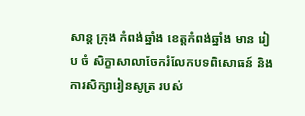សាន្ដ ក្រុង កំពង់ឆ្នាំង ខេត្តកំពង់ឆ្នាំង មាន រៀប ចំ សិក្ខាសាលាចែករំលែកបទពិសោធន៍ និងការសិក្សារៀនសូត្រ របស់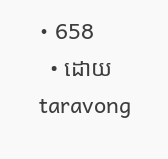• 658
  • ដោយ taravong